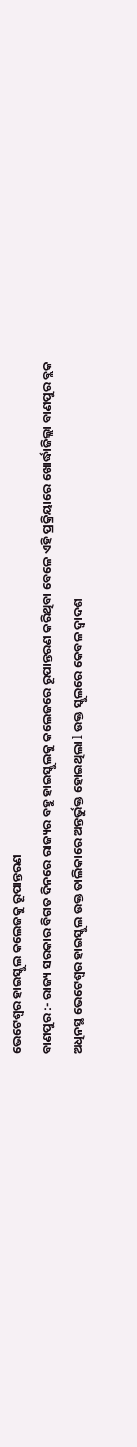ଭେଟେଶ୍ୱର ହାଇସ୍କୁଲ କଲେଜକୁ ରୂପାନ୍ତରଣ
ବାଣପୁର :- ରାଜ୍ୟ ସରକାର ବିଗତ ଦିନରେ ରାଜ୍ୟର ବହୁ ହାଇସ୍କୁଲକୁ କଲେଜରେ ରୂପାନ୍ତରଣ କରିଥିବା ବେଳେ ଏହି ପ୍ରକ୍ରିୟାରେ ଖୋର୍ଦ୍ଧାଜିଲ୍ଲା ବାଣପୁର ବ୍ଲକ ଅଧିନସ୍ଥ ଭେଟେଶ୍ୱର ହାଇସ୍କୁଲ ଉକ୍ତ ତାଲିକାରେ ଅନ୍ତର୍ଭୁକ୍ତ ହୋଇଥିଲା l ଉକ୍ତ ସ୍କୁଲରେ କେବଳ ଦ୍ୱାଦଶ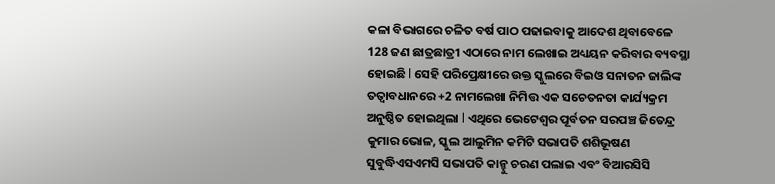କଳା ବିଭାଗରେ ଚଳିତ ବର୍ଷ ପାଠ ପଢାଇବାକୁ ଆଦେଶ ଥିବାବେଳେ 128 ଜଣ ଛାତ୍ରଛାତ୍ରୀ ଏଠାରେ ନାମ ଲେଖାଇ ଅଧ୍ୟୟନ କରିବାର ବ୍ୟବସ୍ଥା ହୋଇଛି l ସେହି ପରିପ୍ରେକ୍ଷୀରେ ଉକ୍ତ ସ୍କୁଲରେ ବିଇଓ ସନାତନ ଜାଲିଙ୍କ ତତ୍ୱାବଧାନରେ +2 ନାମଲେଖା ନିମିତ୍ତ ଏକ ସଚେତନତା କାର୍ଯ୍ୟକ୍ରମ ଅନୁଷ୍ଠିତ ହୋଇଥିଲା l ଏଥିରେ ଭେଟେଶ୍ୱର ପୂର୍ବତନ ସରପଞ୍ଚ ଜିତେନ୍ଦ୍ର କୁମାର ଭୋଳ, ସ୍କୁଲ ଆଲୁମିନ କମିଟି ସଭାପତି ଶଶିଭୂଷଣ ସୁବୁଦ୍ଧିଏସଏମସି ସଭାପତି କାନ୍ହୁ ଚରଣ ପଲାଇ ଏବଂ ବିଆରସିସି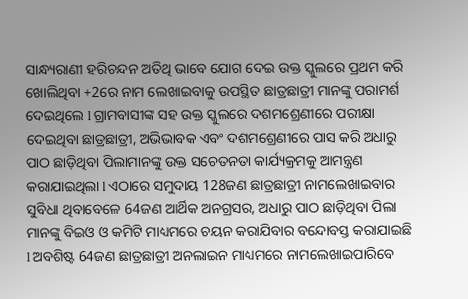ସାନ୍ଧ୍ୟରାଣୀ ହରିଚନ୍ଦନ ଅତିଥି ଭାବେ ଯୋଗ ଦେଇ ଉକ୍ତ ସ୍କୁଲରେ ପ୍ରଥମ କରି ଖୋଲିଥିବା +2ରେ ନାମ ଲେଖାଇବାକୁ ଉପସ୍ଥିତ ଛାତ୍ରଛାତ୍ରୀ ମାନଙ୍କୁ ପରାମର୍ଶ ଦେଇଥିଲେ l ଗ୍ରାମବାସୀଙ୍କ ସହ ଉକ୍ତ ସ୍କୁଲରେ ଦଶମଶ୍ରେଣୀରେ ପରୀକ୍ଷା ଦେଇଥିବା ଛାତ୍ରଛାତ୍ରୀ, ଅଭିଭାବକ ଏବଂ ଦଶମଶ୍ରେଣୀରେ ପାସ କରି ଅଧାରୁ ପାଠ ଛାଡ଼ିଥିବା ପିଲାମାନଙ୍କୁ ଉକ୍ତ ସଚେତନତା କାର୍ଯ୍ୟକ୍ରମକୁ ଆମନ୍ତ୍ରଣ କରାଯାଇଥିଲା l ଏଠାରେ ସମୁଦାୟ 128ଜଣ ଛାତ୍ରଛାତ୍ରୀ ନାମଲେଖାଇବାର ସୁବିଧା ଥିବାବେଳେ 64ଜଣ ଆର୍ଥିକ ଅନଗ୍ରସର, ଅଧାରୁ ପାଠ ଛାଡ଼ିଥିବା ପିଲା ମାନଙ୍କୁ ବିଇଓ ଓ କମିଟି ମାଧ୍ୟମରେ ଚୟନ କରାଯିବାର ବନ୍ଦୋବସ୍ତ କରାଯାଇଛି l ଅବଶିଷ୍ଟ 64ଜଣ ଛାତ୍ରଛାତ୍ରୀ ଅନଲାଇନ ମାଧ୍ୟମରେ ନାମଲେଖାଇପାରିବେ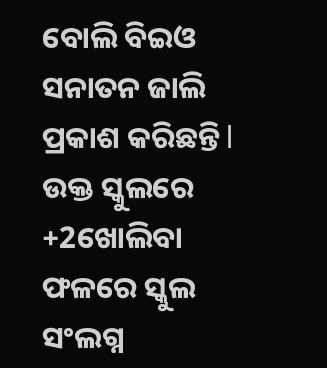ବୋଲି ବିଇଓ ସନାତନ ଜାଲି ପ୍ରକାଶ କରିଛନ୍ତି l ଉକ୍ତ ସ୍କୁଲରେ +2ଖୋଲିବା ଫଳରେ ସ୍କୁଲ ସଂଲଗ୍ନ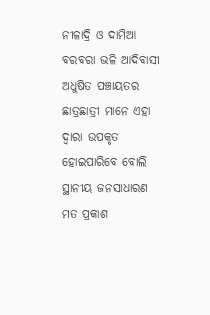ନୀଳାଦ୍ରି ଓ ଦାମିଆ ବରବରା ଭଳି ଆଦିବାସୀ ଅଧୁଷିତ ପଞ୍ଚାୟତର ଛାତ୍ରଛାତ୍ରୀ ମାନେ ଏହା ଦ୍ୱାରା ଉପକୃତ ହୋଇପାରିବେ ବୋଲି ସ୍ଥାନୀୟ ଜନସାଧାରଣ ମତ ପ୍ରକାଶ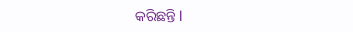କରିଛନ୍ତି l